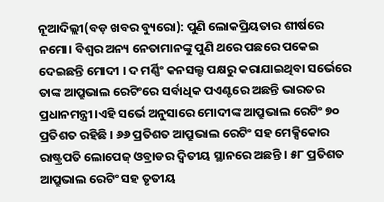ନୂଆଦିଲ୍ଲୀ(ବଡ଼ ଖବର ବ୍ୟୁରୋ): ପୁଣି ଲୋକପ୍ରିୟତାର ଶୀର୍ଷରେ ନମୋ। ବିଶ୍ୱର ଅନ୍ୟ ନେତାମାନଙ୍କୁ ପୁଣି ଥରେ ପଛରେ ପକେଇ ଦେଇଛନ୍ତି ମୋଦୀ । ଦ ମର୍ଣ୍ଣିଂ କନସଲ୍ଟ ପକ୍ଷରୁ କରାଯାଇଥିବା ସର୍ଭେରେ ତାଙ୍କ ଆପ୍ରୁଭାଲ ରେଟିଂରେ ସର୍ବାଧିକ ପଏଣ୍ଟରେ ଅଛନ୍ତି ଭାରତର ପ୍ରଧାନମନ୍ତ୍ରୀ।ଏହି ସର୍ଭେ ଅନୁସାରେ ମୋଦୀଙ୍କ ଆପ୍ରୁଭାଲ ରେଟିଂ ୭୦ ପ୍ରତିଶତ ରହିଛି । ୬୬ ପ୍ରତିଶତ ଆପ୍ରୁଭାଲ ରେଟିଂ ସହ ମେକ୍ସିକୋର ରାଷ୍ଟ୍ରପତି ଲୋପେଜ୍ ଓବ୍ରାଡର ଦ୍ବିତୀୟ ସ୍ଥାନରେ ଅଛନ୍ତି । ୫୮ ପ୍ରତିଶତ ଆପ୍ରୁଭାଲ ରେଟିଂ ସହ ତୃତୀୟ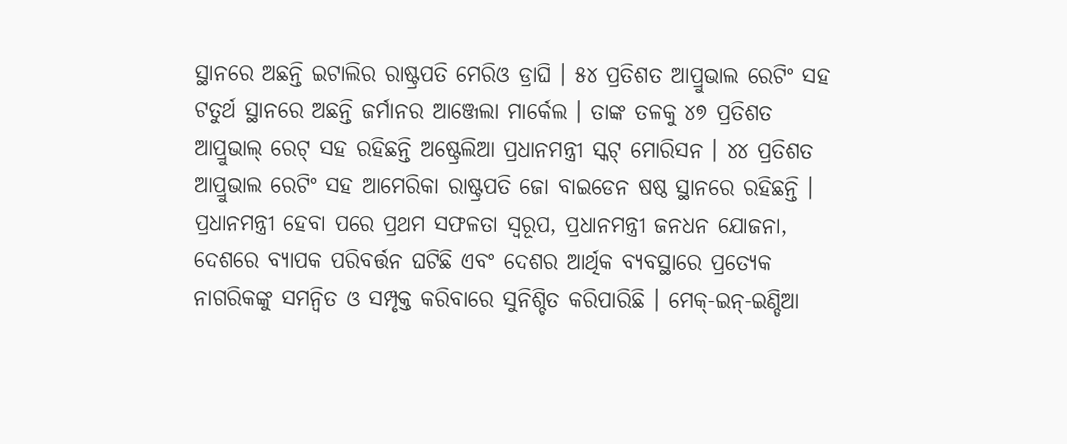ସ୍ଥାନରେ ଅଛନ୍ତି ଇଟାଲିର ରାଷ୍ଟ୍ରପତି ମେରିଓ ଡ୍ରାଘି । ୫୪ ପ୍ରତିଶତ ଆପ୍ରୁଭାଲ ରେଟିଂ ସହ ଟତୁର୍ଥ ସ୍ଥାନରେ ଅଛନ୍ତି ଜର୍ମାନର ଆଞ୍ଜେଲା ମାର୍କେଲ । ତାଙ୍କ ତଳକୁ ୪୭ ପ୍ରତିଶତ ଆପ୍ରୁଭାଲ୍ ରେଟ୍ ସହ ରହିଛନ୍ତି ଅଷ୍ଟ୍ରେଲିଆ ପ୍ରଧାନମନ୍ତ୍ରୀ ସ୍କଟ୍ ମୋରିସନ । ୪୪ ପ୍ରତିଶତ ଆପ୍ରୁଭାଲ ରେଟିଂ ସହ ଆମେରିକା ରାଷ୍ଟ୍ରପତି ଜୋ ବାଇଡେନ ଷଷ୍ଠ ସ୍ଥାନରେ ରହିଛନ୍ତି ।
ପ୍ରଧାନମନ୍ତ୍ରୀ ହେବା ପରେ ପ୍ରଥମ ସଫଳତା ସ୍ୱରୂପ, ପ୍ରଧାନମନ୍ତ୍ରୀ ଜନଧନ ଯୋଜନା, ଦେଶରେ ବ୍ୟାପକ ପରିବର୍ତ୍ତନ ଘଟିଛି ଏବଂ ଦେଶର ଆର୍ଥିକ ବ୍ୟବସ୍ଥାରେ ପ୍ରତ୍ୟେକ ନାଗରିକଙ୍କୁ ସମନ୍ୱିତ ଓ ସମ୍ପୃକ୍ତ କରିବାରେ ସୁନିଶ୍ଚିତ କରିପାରିଛି । ମେକ୍-ଇନ୍-ଇଣ୍ଡିଆ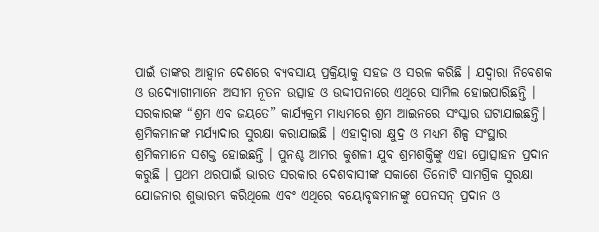ପାଇଁ ତାଙ୍କର ଆହ୍ୱାନ ଦେଶରେ ବ୍ୟବସାୟ ପ୍ରକ୍ରିୟାକୁ ସହଜ ଓ ସରଳ କରିଛି । ଯଦ୍ୱାରା ନିବେଶକ ଓ ଉଦ୍ୟୋଗୀମାନେ ଅସୀମ ନୂତନ ଉତ୍ସାହ ଓ ଉଦ୍ଦୀପନାରେ ଏଥିରେ ସାମିଲ ହୋଇପାରିଛନ୍ତି । ସରକାରଙ୍କ “ଶ୍ରମ ଏବ ଜୟତେ” କାର୍ଯ୍ୟକ୍ରମ ମାଧ୍ୟମରେ ଶ୍ରମ ଆଇନରେ ସଂସ୍କାର ଘଟାଯାଇଛନ୍ତି। ଶ୍ରମିକମାନଙ୍କ ମର୍ଯ୍ୟାଦାର ସୁରକ୍ଷା କରାଯାଇଛି । ଏହାଦ୍ୱାରା କ୍ଷୁଦ୍ର ଓ ମଧ୍ୟମ ଶିଳ୍ପ ସଂସ୍ଥାର ଶ୍ରମିକମାନେ ସଶକ୍ତ ହୋଇଛନ୍ତି । ପୁନଶ୍ଚ ଆମର କୁଶଳୀ ଯୁବ ଶ୍ରମଶକ୍ତିଙ୍କୁ ଏହା ପ୍ରୋତ୍ସାହନ ପ୍ରଦାନ କରୁଛି । ପ୍ରଥମ ଥରପାଇଁ ଭାରତ ସରକାର ଦେଶବାସୀଙ୍କ ସକାଶେ ତିନୋଟି ସାମଗ୍ରିକ ସୁରକ୍ଷା ଯୋଜନାର ଶୁଭାରମ୍ଭ କରିଥିଲେ ଏବଂ ଏଥିରେ ବୟୋବୃଦ୍ଧମାନଙ୍କୁ ପେନସନ୍ ପ୍ରଦାନ ଓ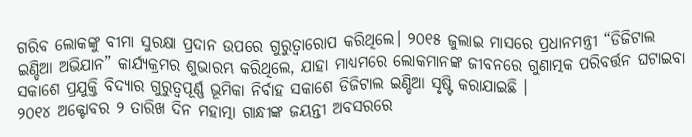ଗରିବ ଲୋକଙ୍କୁ ବୀମା ସୁରକ୍ଷା ପ୍ରଦାନ ଉପରେ ଗୁରୁତ୍ୱାରୋପ କରିଥିଲେ। ୨୦୧୫ ଜୁଲାଇ ମାସରେ ପ୍ରଧାନମନ୍ତ୍ରୀ “ଡିଜିଟାଲ ଇଣ୍ଡିଆ ଅଭିଯାନ” କାର୍ଯ୍ୟକ୍ରମର ଶୁଭାରମ୍ଭ କରିଥିଲେ, ଯାହା ମାଧ୍ୟମରେ ଲୋକମାନଙ୍କ ଜୀବନରେ ଗୁଣାତ୍ମକ ପରିବର୍ତ୍ତନ ଘଟାଇବା ସକାଶେ ପ୍ରଯୁକ୍ତି ବିଦ୍ୟାର ଗୁରୁତ୍ୱପୂର୍ଣ୍ଣ ଭୂମିକା ନିର୍ବାହ ସକାଶେ ଡିଜିଟାଲ ଇଣ୍ଡିଆ ସୃଷ୍ଟି କରାଯାଇଛି ।
୨୦୧୪ ଅକ୍ଟୋବର ୨ ତାରିଖ ଦିନ ମହାତ୍ମା ଗାନ୍ଧୀଙ୍କ ଜୟନ୍ତୀ ଅବସରରେ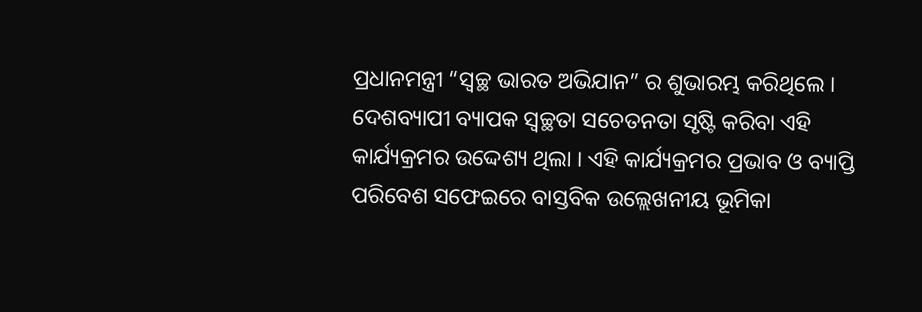ପ୍ରଧାନମନ୍ତ୍ରୀ “ସ୍ୱଚ୍ଛ ଭାରତ ଅଭିଯାନ” ର ଶୁଭାରମ୍ଭ କରିଥିଲେ । ଦେଶବ୍ୟାପୀ ବ୍ୟାପକ ସ୍ୱଚ୍ଛତା ସଚେତନତା ସୃଷ୍ଟି କରିବା ଏହି କାର୍ଯ୍ୟକ୍ରମର ଉଦ୍ଦେଶ୍ୟ ଥିଲା । ଏହି କାର୍ଯ୍ୟକ୍ରମର ପ୍ରଭାବ ଓ ବ୍ୟାପ୍ତି ପରିବେଶ ସଫେଇରେ ବାସ୍ତବିକ ଉଲ୍ଲେଖନୀୟ ଭୂମିକା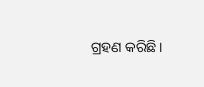ଗ୍ରହଣ କରିଛି।